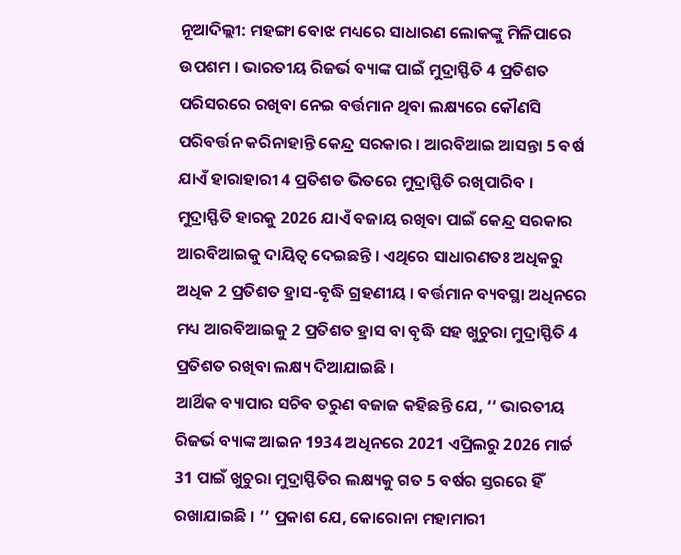ନୂଆଦିଲ୍ଲୀ: ମହଙ୍ଗା ବୋଝ ମଧ୍ୟରେ ସାଧାରଣ ଲୋକଙ୍କୁ ମିଳିପାରେ ଉପଶମ । ଭାରତୀୟ ରିଜର୍ଭ ବ୍ୟାଙ୍କ ପାଇଁ ମୁଦ୍ରାସ୍ଫିତି 4 ପ୍ରତିଶତ ପରିସରରେ ରଖିବା ନେଇ ବର୍ତ୍ତମାନ ଥିବା ଲକ୍ଷ୍ୟରେ କୌଣସି ପରିବର୍ତ୍ତନ କରିନାହାନ୍ତି କେନ୍ଦ୍ର ସରକାର । ଆରବିଆଇ ଆସନ୍ତା 5 ବର୍ଷ ଯାଏଁ ହାରାହାରୀ 4 ପ୍ରତିଶତ ଭିତରେ ମୁଦ୍ରାସ୍ଫିତି ରଖିପାରିବ ।
ମୁଦ୍ରାସ୍ଫିତି ହାରକୁ 2026 ଯାଏଁ ବଜାୟ ରଖିବା ପାଇଁ କେନ୍ଦ୍ର ସରକାର ଆରବିଆଇକୁ ଦାୟିତ୍ବ ଦେଇଛନ୍ତି । ଏଥିରେ ସାଧାରଣତଃ ଅଧିକରୁ ଅଧିକ 2 ପ୍ରତିଶତ ହ୍ରାସ-ବୃଦ୍ଧି ଗ୍ରହଣୀୟ । ବର୍ତ୍ତମାନ ବ୍ୟବସ୍ଥା ଅଧିନରେ ମଧ୍ୟ ଆରବିଆଇକୁ 2 ପ୍ରତିଶତ ହ୍ରାସ ବା ବୃଦ୍ଧି ସହ ଖୁଚୁରା ମୁଦ୍ରାସ୍ଫିତି 4 ପ୍ରତିଶତ ରଖିବା ଲକ୍ଷ୍ୟ ଦିଆଯାଇଛି ।
ଆର୍ଥିକ ବ୍ୟାପାର ସଚିବ ତରୁଣ ବଜାଜ କହିଛନ୍ତି ଯେ, ‘‘ ଭାରତୀୟ ରିଜର୍ଭ ବ୍ୟାଙ୍କ ଆଇନ 1934 ଅଧିନରେ 2021 ଏପ୍ରିଲରୁ 2026 ମାର୍ଚ୍ଚ 31 ପାଇଁ ଖୁଚୁରା ମୁଦ୍ରାସ୍ଫିତିର ଲକ୍ଷ୍ୟକୁ ଗତ 5 ବର୍ଷର ସ୍ତରରେ ହିଁ ରଖାଯାଇଛି । ’’ ପ୍ରକାଶ ଯେ, କୋରୋନା ମହାମାରୀ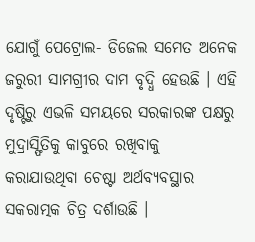ଯୋଗୁଁ ପେଟ୍ରୋଲ- ଡିଜେଲ ସମେତ ଅନେକ ଜରୁରୀ ସାମଗ୍ରୀର ଦାମ ବୃଦ୍ଧି ହେଉଛି । ଏହି ଦୃଷ୍ଟିରୁ ଏଭଳି ସମୟରେ ସରକାରଙ୍କ ପକ୍ଷରୁ ମୁଦ୍ରାସ୍ଫିତିକୁ କାବୁରେ ରଖିବାକୁ କରାଯାଉଥିବା ଚେଷ୍ଟା ଅର୍ଥବ୍ୟବସ୍ଥାର ସକରାତ୍ମକ ଚିତ୍ର ଦର୍ଶାଉଛି ।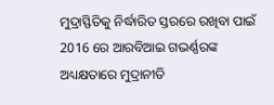ମୁଦ୍ରାସ୍ଫିତିକୁ ନିର୍ଦ୍ଧାରିତ ସ୍ତରରେ ରଖିବା ପାଇଁ 2016 ରେ ଆରବିଆଇ ଗଭର୍ଣ୍ଣରଙ୍କ ଅଧ୍ୟକ୍ଷତାରେ ମୁଦ୍ରାନୀତି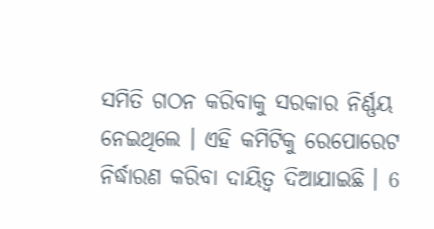ସମିତି ଗଠନ କରିବାକୁ ସରକାର ନିର୍ଣ୍ଣୟ ନେଇଥିଲେ । ଏହି କମିଟିକୁ ରେପୋରେଟ ନିର୍ଦ୍ଧାରଣ କରିବା ଦାୟିତ୍ବ ଦିଆଯାଇଛି । 6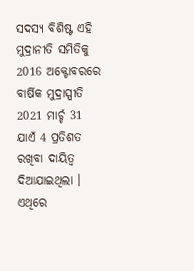ସଦସ୍ୟ ବିଶିଷ୍ଟ ଏହି ମୁଦ୍ରାନୀତି ସମିତିକୁ 2016 ଅକ୍ଟୋବରରେ ବାର୍ଷିକ ମୁଦ୍ରାସ୍ପୀତି 2021 ମାର୍ଚ୍ଚ 31 ଯାଏଁ 4 ପ୍ରତିଶତ ରଖିବା ଦାୟିତ୍ବ ଦିଆଯାଇଥିଲା । ଏଥିରେ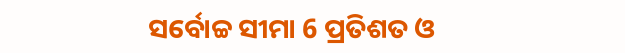ସର୍ବୋଚ୍ଚ ସୀମା 6 ପ୍ରତିଶତ ଓ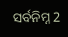ସର୍ବନିମ୍ନ 2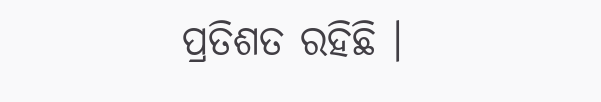ପ୍ରତିଶତ ରହିଛି ।